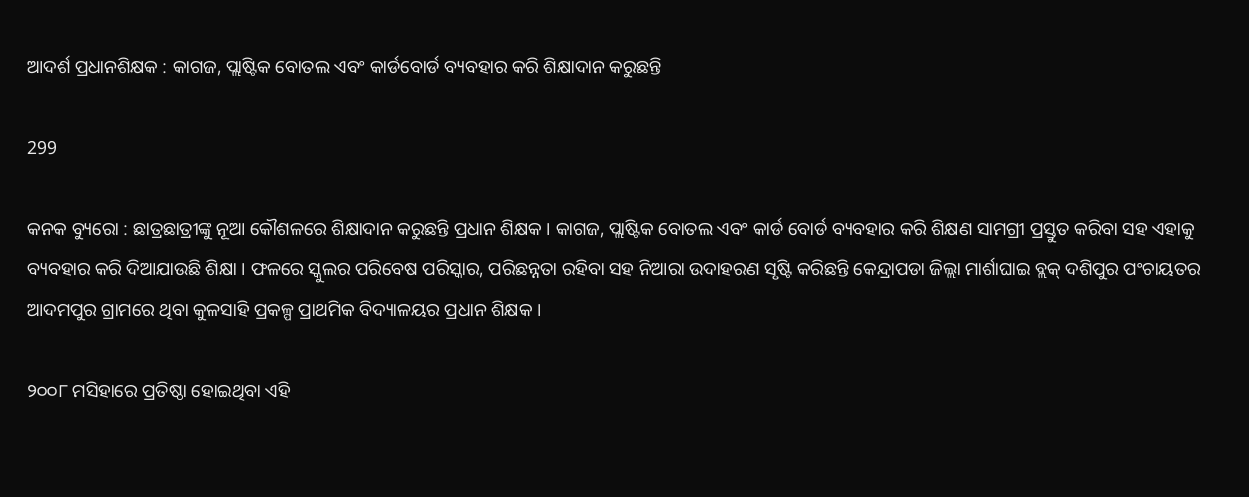ଆଦର୍ଶ ପ୍ରଧାନଶିକ୍ଷକ : କାଗଜ, ପ୍ଲାଷ୍ଟିକ ବୋତଲ ଏବଂ କାର୍ଡବୋର୍ଡ ବ୍ୟବହାର କରି ଶିକ୍ଷାଦାନ କରୁଛନ୍ତି

299

କନକ ବ୍ୟୁରୋ : ଛାତ୍ରଛାତ୍ରୀଙ୍କୁ ନୂଆ କୌଶଳରେ ଶିକ୍ଷାଦାନ କରୁଛନ୍ତି ପ୍ରଧାନ ଶିକ୍ଷକ । କାଗଜ, ପ୍ଲାଷ୍ଟିକ ବୋତଲ ଏବଂ କାର୍ଡ ବୋର୍ଡ ବ୍ୟବହାର କରି ଶିକ୍ଷଣ ସାମଗ୍ରୀ ପ୍ରସ୍ତୁତ କରିବା ସହ ଏହାକୁ ବ୍ୟବହାର କରି ଦିଆଯାଉଛି ଶିକ୍ଷା । ଫଳରେ ସ୍କୁଲର ପରିବେଷ ପରିସ୍କାର, ପରିଛନ୍ନତା ରହିବା ସହ ନିଆରା ଉଦାହରଣ ସୃଷ୍ଟି କରିଛନ୍ତି କେନ୍ଦ୍ରାପଡା ଜିଲ୍ଲା ମାର୍ଶାଘାଇ ବ୍ଲକ୍ ଦଶିପୁର ପଂଚାୟତର ଆଦମପୁର ଗ୍ରାମରେ ଥିବା କୁଳସାହି ପ୍ରକଳ୍ପ ପ୍ରାଥମିକ ବିଦ୍ୟାଳୟର ପ୍ରଧାନ ଶିକ୍ଷକ ।

୨୦୦୮ ମସିହାରେ ପ୍ରତିଷ୍ଠା ହୋଇଥିବା ଏହି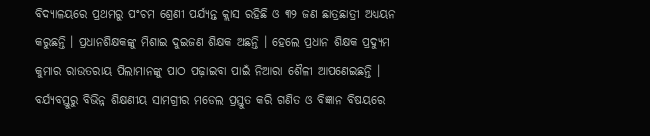ବିଦ୍ୟାଳୟରେ ପ୍ରଥମରୁ ପଂଚମ ଶ୍ରେଣୀ ପର୍ଯ୍ୟନ୍ତ କ୍ଲାସ ରହିଛି ଓ ୩୨ ଜଣ ଛାତ୍ରଛାତ୍ରୀ ଅଧ୍ୟୟନ କରୁଛନ୍ତି । ପ୍ରଧାନଶିକ୍ଷକଙ୍କୁ ମିଶାଇ ଦୁଇଜଣ ଶିକ୍ଷକ ଅଛନ୍ତି । ହେଲେ ପ୍ରଧାନ ଶିକ୍ଷକ ପ୍ରଦ୍ୟୁମ କୁମାର ରାଉତରାୟ ପିଲାମାନଙ୍କୁ ପାଠ ପଢ଼ାଇବା ପାଇଁ ନିଆରା ଶୈଳୀ ଆପଣେଇଛନ୍ତି । ବର୍ଯ୍ୟବସ୍ତୁରୁ ବିଭିନ୍ନ ଶିକ୍ଷଣୀୟ ସାମଗ୍ରୀର ମଡେଲ ପ୍ରସ୍ତୁତ କରି ଗଣିତ ଓ ବିଜ୍ଞାନ ବିଷୟରେ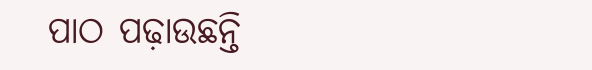ପାଠ ପଢ଼ାଉଛନ୍ତି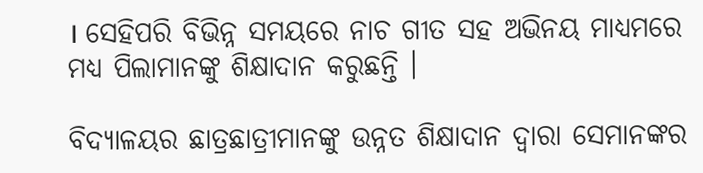। ସେହିପରି ବିଭିନ୍ନ ସମୟରେ ନାଚ ଗୀତ ସହ ଅଭିନୟ ମାଧ୍ୟମରେ ମଧ୍ୟ ପିଲାମାନଙ୍କୁ ଶିକ୍ଷାଦାନ କରୁଛନ୍ତି ।

ବିଦ୍ୟାଳୟର ଛାତ୍ରଛାତ୍ରୀମାନଙ୍କୁ ଉନ୍ନତ ଶିକ୍ଷାଦାନ ଦ୍ୱାରା ସେମାନଙ୍କର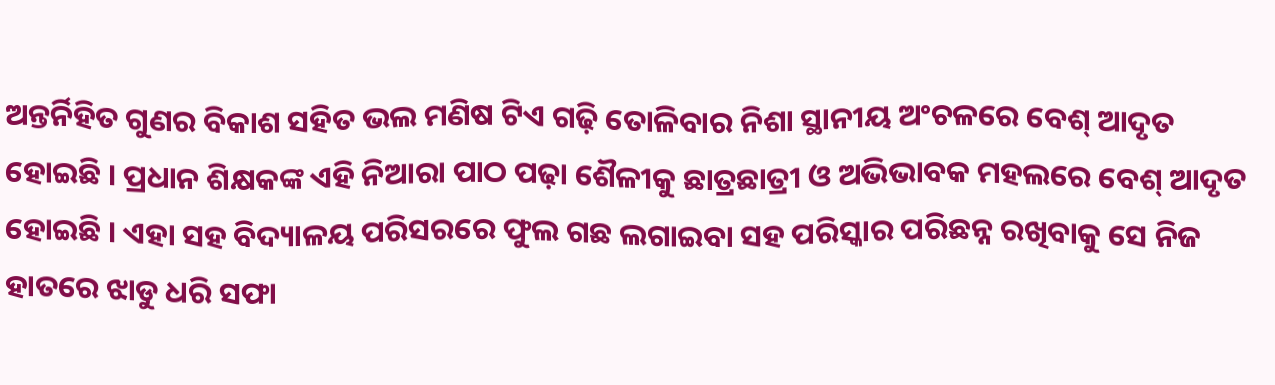ଅନ୍ତର୍ନିହିତ ଗୁଣର ବିକାଶ ସହିତ ଭଲ ମଣିଷ ଟିଏ ଗଢ଼ି ତୋଳିବାର ନିଶା ସ୍ଥାନୀୟ ଅଂଚଳରେ ବେଶ୍ ଆଦୃତ ହୋଇଛି । ପ୍ରଧାନ ଶିକ୍ଷକଙ୍କ ଏହି ନିଆରା ପାଠ ପଢ଼ା ଶୈଳୀକୁ ଛାତ୍ରଛାତ୍ରୀ ଓ ଅଭିଭାବକ ମହଲରେ ବେଶ୍ ଆଦୃତ ହୋଇଛି । ଏହା ସହ ବିଦ୍ୟାଳୟ ପରିସରରେ ଫୁଲ ଗଛ ଲଗାଇବା ସହ ପରିସ୍କାର ପରିଛନ୍ନ ରଖିବାକୁ ସେ ନିଜ ହାତରେ ଝାଡୁ ଧରି ସଫା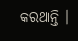କରଥାନ୍ତି ।